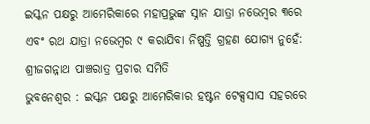ଇସ୍କନ ପକ୍ଷରୁ ଆମେରିକାରେ ମହାପ୍ରଭୁଙ୍କ ସ୍ନାନ ଯାତ୍ରା ନଭେମ୍ବର ୩ରେ ଏବଂ ରଥ ଯାତ୍ରା ନଭେମ୍ବର ୯ କରାଯିବା ନିଷ୍ପତ୍ତି ଗ୍ରହଣ ଯୋଗ୍ୟ ନୁହେଁ: ଶ୍ରୀଜଗନ୍ନାଥ ପାଞ୍ଚରାତ୍ର ପ୍ରଚାର ସମିତି
ଭୁବନେଶ୍ୱର : ଇସ୍କନ ପକ୍ଷରୁ ଆମେରିକାର ହଷ୍ଟନ ଟେକ୍ସସାସ ସହରରେ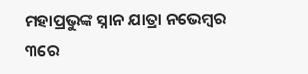ମହାପ୍ରଭୁଙ୍କ ସ୍ନାନ ଯାତ୍ରା ନଭେମ୍ବର ୩ରେ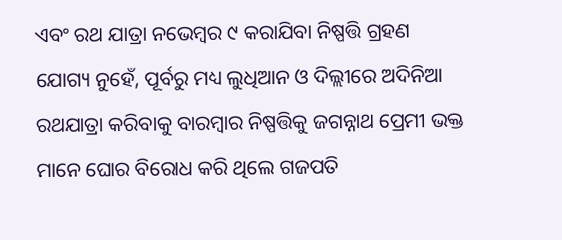ଏବଂ ରଥ ଯାତ୍ରା ନଭେମ୍ବର ୯ କରାଯିବା ନିଷ୍ପତ୍ତି ଗ୍ରହଣ ଯୋଗ୍ୟ ନୁହେଁ, ପୂର୍ବରୁ ମଧ୍ୟ ଲୁଧିଆନ ଓ ଦିଲ୍ଲୀରେ ଅଦିନିଆ ରଥଯାତ୍ରା କରିବାକୁ ବାରମ୍ବାର ନିଷ୍ପତ୍ତିକୁ ଜଗନ୍ନାଥ ପ୍ରେମୀ ଭକ୍ତ ମାନେ ଘୋର ବିରୋଧ କରି ଥିଲେ ଗଜପତି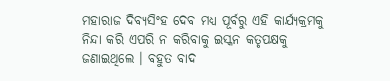ମହାରାଜ ଦିବ୍ୟସିଂହ ଦେବ ମଧ୍ୟ ପୂର୍ବରୁ ଏହି କାର୍ଯ୍ୟକ୍ରମକୁ ନିନ୍ଦା କରି ଏପରି ନ କରିବାକୁ ଇସ୍କନ କତୃପକ୍ଷକୁ ଜଣାଇଥିଲେ । ବହୁତ ବାଦ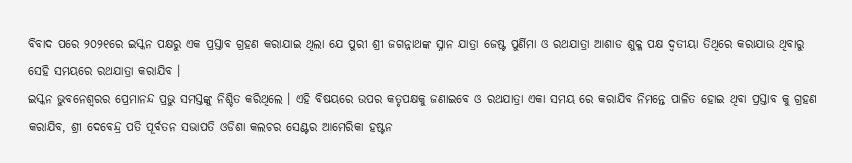ବିବାଦ ପରେ ୨୦୨୧ରେ ଇସ୍କନ ପକ୍ଷରୁ ଏକ ପ୍ରସ୍ତାବ ଗ୍ରହଣ କରାଯାଇ ଥିଲା ଯେ ପୁରୀ ଶ୍ରୀ ଜଗନ୍ନାଥଙ୍କ ସ୍ନାନ ଯାତ୍ରା ଜେଷ୍ଟ ପୁର୍ଣିମା ଓ ରଥଯାତ୍ରା ଆଶାଡ ଶୁକ୍ଳ ପକ୍ଷ ଦ୍ଵତୀୟା ତିଥିରେ କରାଯାଉ ଥିବାରୁ ସେହି ସମୟରେ ରଥଯାତ୍ରା କରାଯିବ ।
ଇସ୍କନ ଭୁବନେଶ୍ୱରର ପ୍ରେମାନନ୍ଦ ପ୍ରଭୁ ସମସ୍ତଙ୍କୁ ନିଶ୍ଚିତ କରିଥିଲେ । ଏହି ବିଷୟରେ ଉପର କତୃପକ୍ଷକୁ ଜଣାଇବେ ଓ ରଥଯାତ୍ରା ଏକା ସମୟ ରେ କରାଯିବ ନିମନ୍ତେ ପାଳିତ ହୋଇ ଥିବା ପ୍ରସ୍ତାବ କୁ ଗ୍ରହଣ କରାଯିବ, ଶ୍ରୀ ଦେବେନ୍ଦ୍ର ପତି ପୂର୍ବତନ ସଭାପତି ଓଡିଶା କଲଚର ସେଣ୍ଟର ଆମେରିକା ହଷ୍ଟନ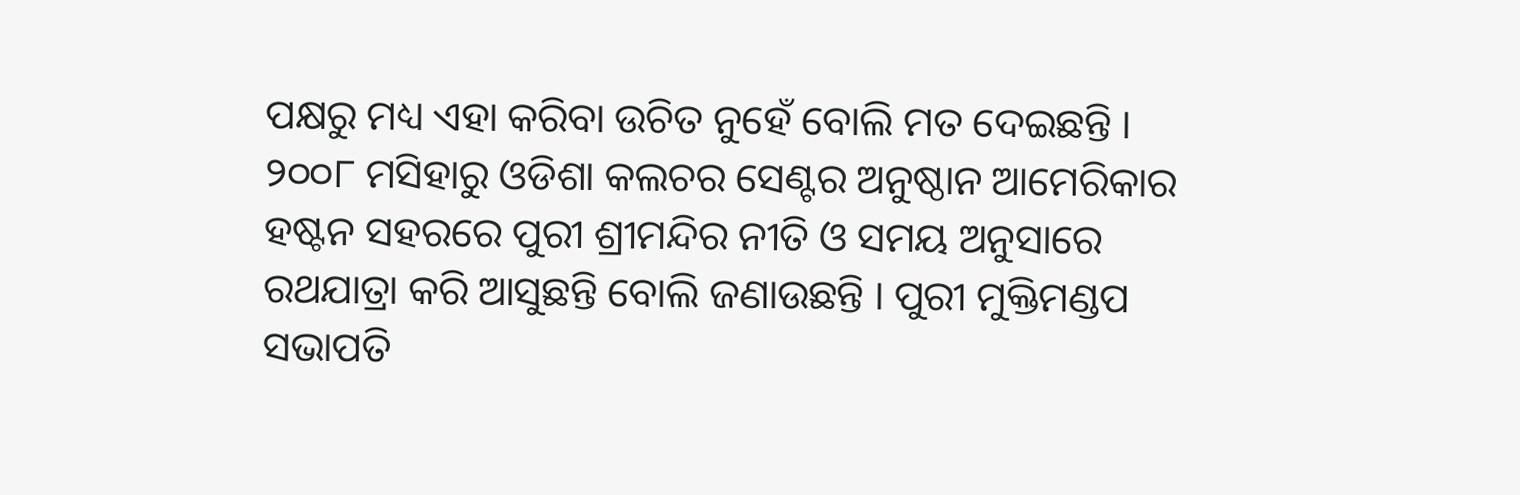ପକ୍ଷରୁ ମଧ୍ୟ ଏହା କରିବା ଉଚିତ ନୁହେଁ ବୋଲି ମତ ଦେଇଛନ୍ତି ।
୨୦୦୮ ମସିହାରୁ ଓଡିଶା କଲଚର ସେଣ୍ଟର ଅନୁଷ୍ଠାନ ଆମେରିକାର ହଷ୍ଟନ ସହରରେ ପୁରୀ ଶ୍ରୀମନ୍ଦିର ନୀତି ଓ ସମୟ ଅନୁସାରେ ରଥଯାତ୍ରା କରି ଆସୁଛନ୍ତି ବୋଲି ଜଣାଉଛନ୍ତି । ପୁରୀ ମୁକ୍ତିମଣ୍ଡପ ସଭାପତି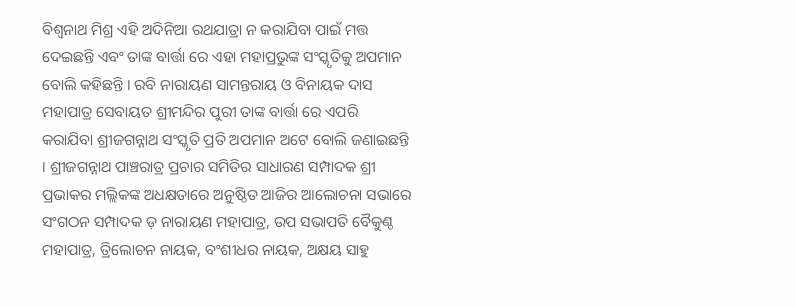ବିଶ୍ୱନାଥ ମିଶ୍ର ଏହି ଅଦିନିଆ ରଥଯାତ୍ରା ନ କରାଯିବା ପାଇଁ ମତ୍ତ ଦେଇଛନ୍ତି ଏବଂ ତାଙ୍କ ବାର୍ତ୍ତା ରେ ଏହା ମହାପ୍ରଭୁଙ୍କ ସଂସ୍କୃତିକୁ ଅପମାନ ବୋଲି କହିଛନ୍ତି । ରବି ନାରାୟଣ ସାମନ୍ତରାୟ ଓ ବିନାୟକ ଦାସ ମହାପାତ୍ର ସେବାୟତ ଶ୍ରୀମନ୍ଦିର ପୁରୀ ତାଙ୍କ ବାର୍ତ୍ତା ରେ ଏପରି କରାଯିବା ଶ୍ରୀଜଗନ୍ନାଥ ସଂସ୍କୃତି ପ୍ରତି ଅପମାନ ଅଟେ ବୋଲି ଜଣାଇଛନ୍ତି । ଶ୍ରୀଜଗନ୍ନାଥ ପାଞ୍ଚରାତ୍ର ପ୍ରଚାର ସମିତିର ସାଧାରଣ ସମ୍ପାଦକ ଶ୍ରୀ ପ୍ରଭାକର ମଲ୍ଲିକଙ୍କ ଅଧକ୍ଷତାରେ ଅନୁଷ୍ଠିତ ଆଜିର ଆଲୋଚନା ସଭାରେ ସଂଗଠନ ସମ୍ପାଦକ ଡ଼ ନାରାୟଣ ମହାପାତ୍ର, ଉପ ସଭାପତି ବୈକୁଣ୍ଠ ମହାପାତ୍ର, ତ୍ରିଲୋଚନ ନାୟକ, ବଂଶୀଧର ନାୟକ, ଅକ୍ଷୟ ସାହୁ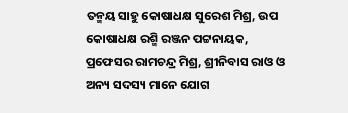ତନ୍ମୟ ସାହୁ କୋଷାଧକ୍ଷ ସୁରେଶ ମିଶ୍ର, ଉପ କୋଷାଧକ୍ଷ ରଶ୍ମି ରଞ୍ଜନ ପଟ୍ଟନାୟକ, ପ୍ରଫେସର ରାମଚନ୍ଦ୍ର ମିଶ୍ର, ଶ୍ରୀନିବାସ ରାଓ ଓ ଅନ୍ୟ ସଦସ୍ୟ ମାନେ ଯୋଗ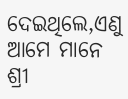ଦେଇଥିଲେ,ଏଣୁ ଆମେ ମାନେ ଶ୍ରୀ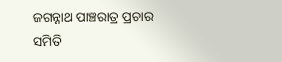ଜଗନ୍ନାଥ ପାଞ୍ଚରାତ୍ର ପ୍ରଚାର ସମିତି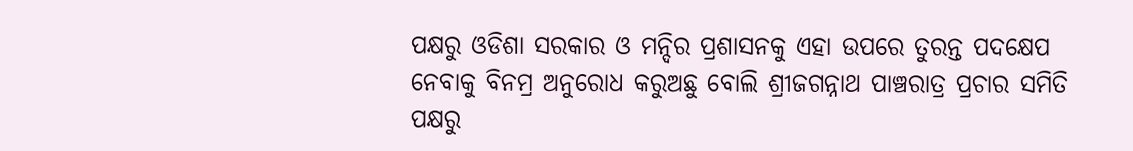ପକ୍ଷରୁ ଓଡିଶା ସରକାର ଓ ମନ୍ଦିର ପ୍ରଶାସନକୁ ଏହା ଉପରେ ତୁରନ୍ତ ପଦକ୍ଷେପ ନେବାକୁ ବିନମ୍ର ଅନୁରୋଧ କରୁଅଛୁ ବୋଲି ଶ୍ରୀଜଗନ୍ନାଥ ପାଞ୍ଚରାତ୍ର ପ୍ରଚାର ସମିତି ପକ୍ଷରୁ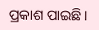ପ୍ରକାଶ ପାଇଛି।